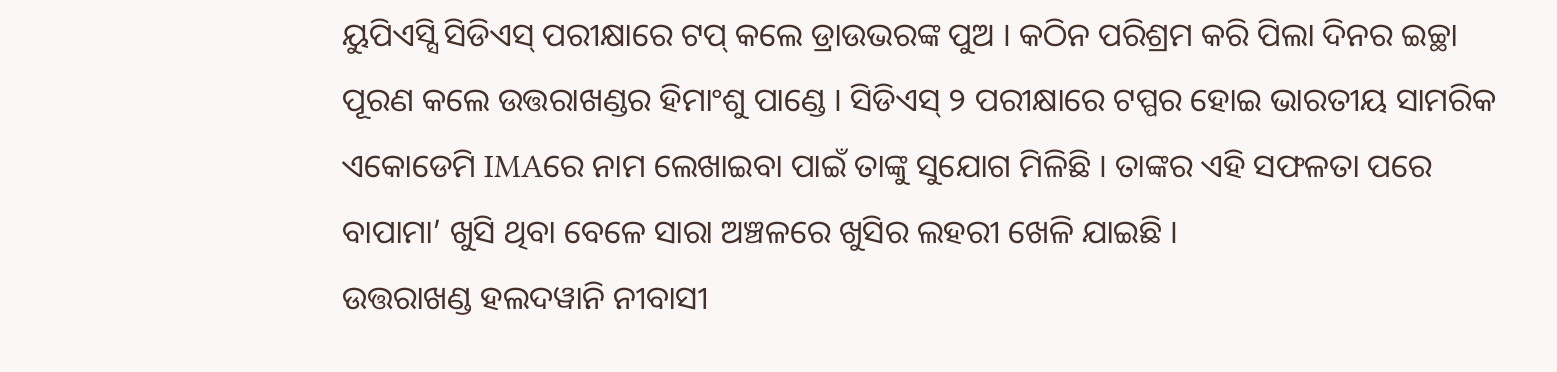ୟୁପିଏସ୍ସି ସିଡିଏସ୍ ପରୀକ୍ଷାରେ ଟପ୍ କଲେ ଡ୍ରାଉଭରଙ୍କ ପୁଅ । କଠିନ ପରିଶ୍ରମ କରି ପିଲା ଦିନର ଇଚ୍ଛା ପୂରଣ କଲେ ଉତ୍ତରାଖଣ୍ଡର ହିମାଂଶୁ ପାଣ୍ଡେ । ସିଡିଏସ୍ ୨ ପରୀକ୍ଷାରେ ଟପ୍ପର ହୋଇ ଭାରତୀୟ ସାମରିକ ଏକୋଡେମି IMAରେ ନାମ ଲେଖାଇବା ପାଇଁ ତାଙ୍କୁ ସୁଯୋଗ ମିଳିଛି । ତାଙ୍କର ଏହି ସଫଳତା ପରେ ବାପାମା’ ଖୁସି ଥିବା ବେଳେ ସାରା ଅଞ୍ଚଳରେ ଖୁସିର ଲହରୀ ଖେଳି ଯାଇଛି ।
ଉତ୍ତରାଖଣ୍ଡ ହଲଦୱାନି ନୀବାସୀ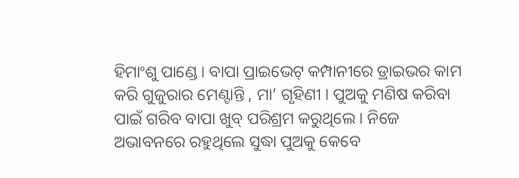ହିମାଂଶୁ ପାଣ୍ଡେ । ବାପା ପ୍ରାଇଭେଟ୍ କମ୍ପାନୀରେ ଡ୍ରାଇଭର କାମ କରି ଗୁଜୁରାର ମେଣ୍ଟାନ୍ତି , ମା’ ଗୃହିଣୀ । ପୁଅକୁ ମଣିଷ କରିବା ପାଇଁ ଗରିବ ବାପା ଖୁବ୍ ପରିଶ୍ରମ କରୁଥିଲେ । ନିଜେ ଅଭାବନରେ ରହୁଥିଲେ ସୁଦ୍ଧା ପୁଅକୁ କେବେ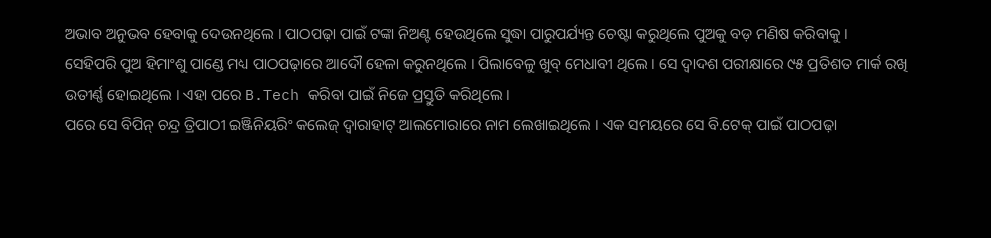ଅଭାବ ଅନୁଭବ ହେବାକୁ ଦେଉନଥିଲେ । ପାଠପଢ଼ା ପାଇଁ ଟଙ୍କା ନିଅଣ୍ଟ ହେଉଥିଲେ ସୁଦ୍ଧା ପାରୁପର୍ଯ୍ୟନ୍ତ ଚେଷ୍ଟା କରୁଥିଲେ ପୁଅକୁ ବଡ଼ ମଣିଷ କରିବାକୁ ।
ସେହିପରି ପୁଅ ହିମାଂଶୁ ପାଣ୍ଡେ ମଧ୍ୟ ପାଠପଢ଼ାରେ ଆଦୌ ହେଳା କରୁନଥିଲେ । ପିଲାବେଳୁ ଖୁବ୍ ମେଧାବୀ ଥିଲେ । ସେ ଦ୍ୱାଦଶ ପରୀକ୍ଷାରେ ୯୫ ପ୍ରତିଶତ ମାର୍କ ରଖି ଉତୀର୍ଣ୍ଣ ହୋଇଥିଲେ । ଏହା ପରେ B.Tech କରିବା ପାଇଁ ନିଜେ ପ୍ରସ୍ତୁତି କରିଥିଲେ ।
ପରେ ସେ ବିପିନ୍ ଚନ୍ଦ୍ର ତ୍ରିପାଠୀ ଇଞ୍ଜିନିୟରିଂ କଲେଜ୍ ଦ୍ୱାରାହାଟ୍ ଆଲମୋରାରେ ନାମ ଲେଖାଇଥିଲେ । ଏକ ସମୟରେ ସେ ବି.ଟେକ୍ ପାଇଁ ପାଠପଢ଼ା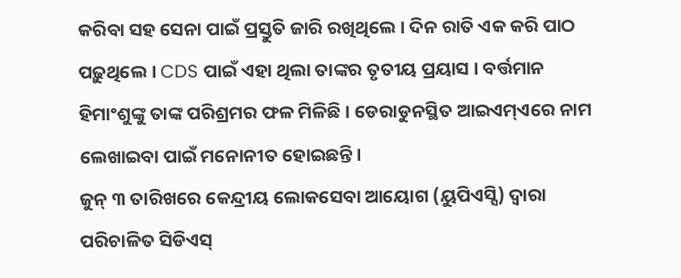କରିବା ସହ ସେନା ପାଇଁ ପ୍ରସ୍ତୁତି ଜାରି ରଖିଥିଲେ । ଦିନ ରାତି ଏକ କରି ପାଠ ପଢ଼ୁଥିଲେ । CDS ପାଇଁ ଏହା ଥିଲା ତାଙ୍କର ତୃତୀୟ ପ୍ରୟାସ । ବର୍ତ୍ତମାନ ହିମାଂଶୁଙ୍କୁ ତାଙ୍କ ପରିଶ୍ରମର ଫଳ ମିଳିଛି । ଡେରାଡୁନସ୍ଥିତ ଆଇଏମ୍ଏରେ ନାମ ଲେଖାଇବା ପାଇଁ ମନୋନୀତ ହୋଇଛନ୍ତି।
ଜୁନ୍ ୩ ତାରିଖରେ କେନ୍ଦ୍ରୀୟ ଲୋକସେବା ଆୟୋଗ (ୟୁପିଏସ୍ସି) ଦ୍ୱାରା ପରିଚାଳିତ ସିଡିଏସ୍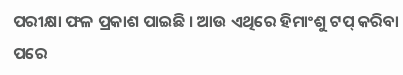ପରୀକ୍ଷା ଫଳ ପ୍ରକାଶ ପାଇଛି । ଆଉ ଏଥିରେ ହିମାଂଶୁ ଟପ୍ କରିବା ପରେ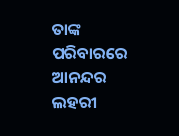ତାଙ୍କ ପରିବାରରେ ଆନନ୍ଦର ଲହରୀ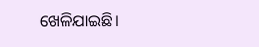ଖେଳିଯାଇଛି।